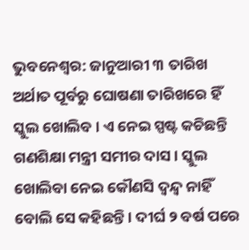ଭୁବନେଶ୍ବର: ଜାନୁଆରୀ ୩ ତାରିଖ ଅର୍ଥାତ ପୂର୍ବରୁ ଘୋଷଣା ତାରିଖରେ ହିଁ ସ୍କୁଲ ଖୋଲିବ । ଏ ନେଇ ସ୍ପଷ୍ଟ କଚିଛନ୍ତି ଗଣଶିକ୍ଷା ମନ୍ତ୍ରୀ ସମୀର ଦାସ । ସ୍କୁଲ ଖୋଲିବା ନେଇ କୌଣସି ଦ୍ବନ୍ଦ୍ବ ନାହିଁ ବୋଲି ସେ କହିଛନ୍ତି । ଦୀର୍ଘ ୨ ବର୍ଷ ପରେ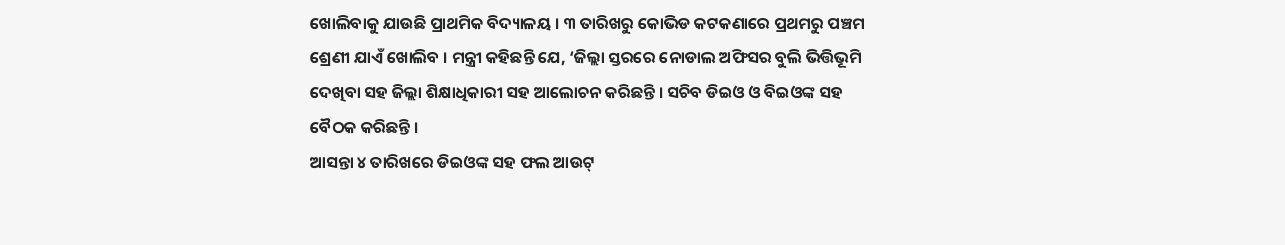ଖୋଲିବାକୁ ଯାଉଛି ପ୍ରାଥମିକ ବିଦ୍ୟାଳୟ । ୩ ତାରିଖରୁ କୋଭିଡ କଟକଣାରେ ପ୍ରଥମରୁ ପଞ୍ଚମ ଶ୍ରେଣୀ ଯାଏଁ ଖୋଲିବ । ମନ୍ତ୍ରୀ କହିଛନ୍ତି ଯେ, ‘ଜିଲ୍ଲା ସ୍ତରରେ ନୋଡାଲ ଅଫିସର ବୁଲି ଭିତ୍ତିଭୂମି ଦେଖିବା ସହ ଜିଲ୍ଲା ଶିକ୍ଷାଧିକାରୀ ସହ ଆଲୋଚନ କରିଛନ୍ତି । ସଚିବ ଡିଇଓ ଓ ବିଇଓଙ୍କ ସହ ବୈଠକ କରିଛନ୍ତି ।
ଆସନ୍ତା ୪ ତାରିଖରେ ଡିଇଓଙ୍କ ସହ ଫଲ ଆଉଟ୍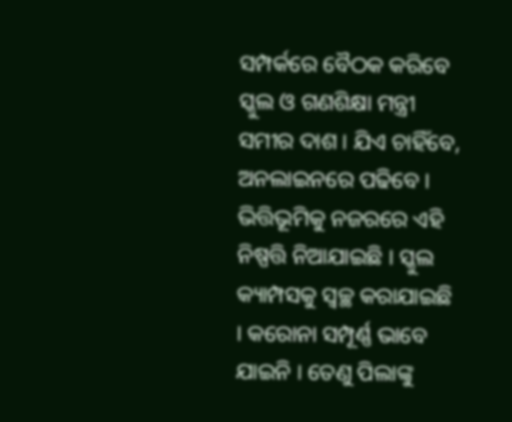ସମ୍ପର୍କରେ ବୈଠକ କରିବେ ସ୍କୁଲ ଓ ଗଣଶିକ୍ଷା ମନ୍ତ୍ରୀ ସମୀର ଦାଶ । ଯିଏ ଚାହିଁବେ, ଅନଲାଇନରେ ପଢିବେ । ଭିତ୍ତିଭୂମିକୁ ନଜରରେ ଏହି ନିଷ୍ପତ୍ତି ନିଆଯାଇଛି । ସ୍କୁଲ କ୍ୟାମ୍ପସକୁ ସ୍ବଚ୍ଛ କରାଯାଇଛି । କରୋନା ସମ୍ପୂର୍ଣ୍ଣ ଭାବେ ଯାଇନି । ତେଣୁ ପିଲାଙ୍କୁ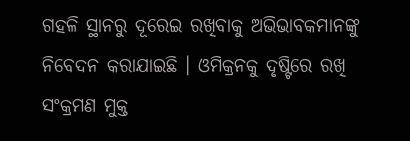ଗହଳି ସ୍ଥାନରୁ ଦୂରେଇ ରଖିବାକୁ ଅଭିଭାବକମାନଙ୍କୁ ନିବେଦନ କରାଯାଇଛି । ଓମିକ୍ରନକୁ ଦୃଷ୍ଟିରେ ରଖି ସଂକ୍ରମଣ ମୁକ୍ତ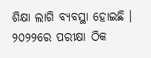ଶିକ୍ଷା ଲାଗି ବ୍ୟବସ୍ଥା ହୋଇଛି । ୨୦୨୨ରେ ପରୀକ୍ଷା ଠିକ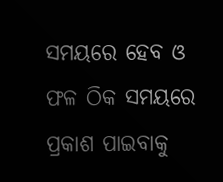ସମୟରେ ହେବ ଓ ଫଳ ଠିକ ସମୟରେ ପ୍ରକାଶ ପାଇବାକୁ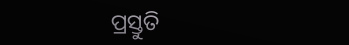ପ୍ରସ୍ତୁତି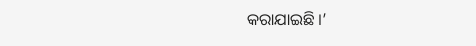କରାଯାଇଛି ।’